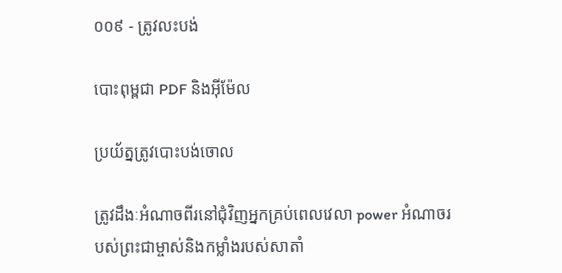០០៩ - ត្រូវលះបង់

បោះពុម្ពជា PDF និងអ៊ីម៉ែល

ប្រយ័ត្នត្រូវបោះបង់ចោល

ត្រូវដឹងៈអំណាចពីរនៅជុំវិញអ្នកគ្រប់ពេលវេលា power អំណាចរបស់ព្រះជាម្ចាស់និងកម្លាំងរបស់សាតាំ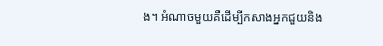ង។ អំណាចមួយគឺដើម្បីកសាងអ្នកជួយនិង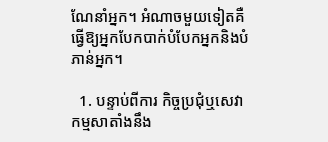ណែនាំអ្នក។ អំណាចមួយទៀតគឺធ្វើឱ្យអ្នកបែកបាក់បំបែកអ្នកនិងបំភាន់អ្នក។

  1. បន្ទាប់ពីការ កិច្ចប្រជុំឬសេវាកម្មសាតាំងនឹង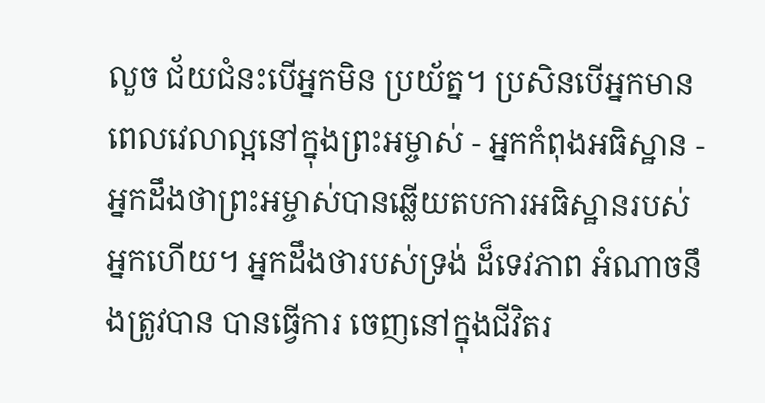លួច ជ័យជំនះបើអ្នកមិន ប្រយ័ត្ន។ ប្រសិនបើអ្នកមានពេលវេលាល្អនៅក្នុងព្រះអម្ចាស់ - អ្នកកំពុងអធិស្ឋាន - អ្នកដឹងថាព្រះអម្ចាស់បានឆ្លើយតបការអធិស្ឋានរបស់អ្នកហើយ។ អ្នកដឹងថារបស់ទ្រង់ ដ៏ទេវភាព អំណាចនឹងត្រូវបាន បានធ្វើការ ចេញនៅក្នុងជីវិតរ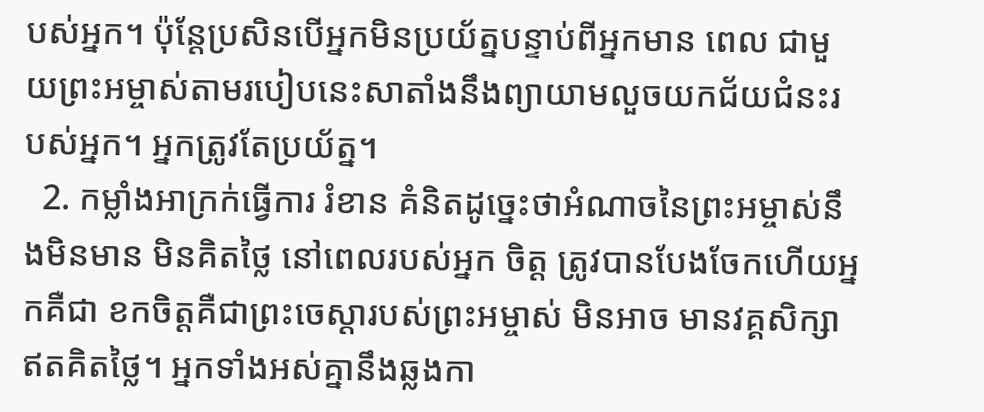បស់អ្នក។ ប៉ុន្តែប្រសិនបើអ្នកមិនប្រយ័ត្នបន្ទាប់ពីអ្នកមាន ពេល ជាមួយព្រះអម្ចាស់តាមរបៀបនេះសាតាំងនឹងព្យាយាមលួចយកជ័យជំនះរបស់អ្នក។ អ្នកត្រូវតែប្រយ័ត្ន។
  2. កម្លាំងអាក្រក់ធ្វើការ រំខាន គំនិតដូច្នេះថាអំណាចនៃព្រះអម្ចាស់នឹងមិនមាន មិនគិតថ្លៃ នៅពេលរបស់អ្នក ចិត្ត ត្រូវបានបែងចែកហើយអ្នកគឺជា ខកចិត្តគឺជាព្រះចេស្ដារបស់ព្រះអម្ចាស់ មិនអាច មានវគ្គសិក្សាឥតគិតថ្លៃ។ អ្នកទាំងអស់គ្នានឹងឆ្លងកា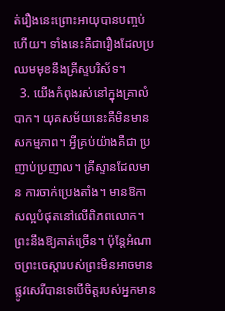ត់រឿងនេះព្រោះអាយុបានបញ្ចប់ហើយ។ ទាំងនេះគឺជារឿងដែលប្រឈមមុខនឹងគ្រីស្ទបរិស័ទ។
  3. យើងកំពុងរស់នៅក្នុងគ្រាលំបាក។ យុគសម័យនេះគឺមិនមានសកម្មភាព។ អ្វីគ្រប់យ៉ាងគឺជា ប្រញាប់ប្រញាល។ គ្រីស្ទានដែលមាន ការចាក់ប្រេងតាំង។ មានឱកាសល្អបំផុតនៅលើពិភពលោក។ ព្រះនឹងឱ្យគាត់ច្រើន។ ប៉ុន្តែអំណាចព្រះចេស្ដារបស់ព្រះមិនអាចមានផ្លូវសេរីបានទេបើចិត្តរបស់អ្នកមាន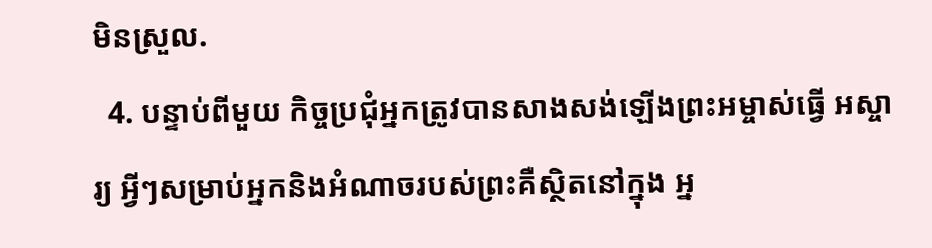មិនស្រួល.
  4. បន្ទាប់ពីមួយ កិច្ចប្រជុំអ្នកត្រូវបានសាងសង់ឡើងព្រះអម្ចាស់ធ្វើ អស្ចារ្យ អ្វីៗសម្រាប់អ្នកនិងអំណាចរបស់ព្រះគឺស្ថិតនៅក្នុង អ្ន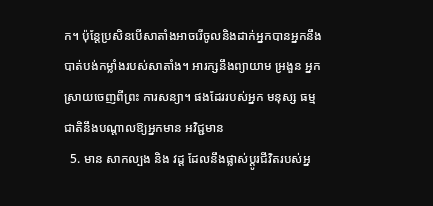ក។ ប៉ុន្តែប្រសិនបើសាតាំងអាចរើចូលនិងដាក់អ្នកបានអ្នកនឹងបាត់បង់កម្លាំងរបស់សាតាំង។ អារក្សនឹងព្យាយាម អ្រងួន អ្នកស្រាយចេញពីព្រះ ការសន្យា។ ផងដែររបស់អ្នក មនុស្ស ធម្មជាតិនឹងបណ្តាលឱ្យអ្នកមាន អវិជ្ជមាន
  5. មាន សាកល្បង និង វដ្ត ដែលនឹងផ្លាស់ប្តូរជីវិតរបស់អ្ន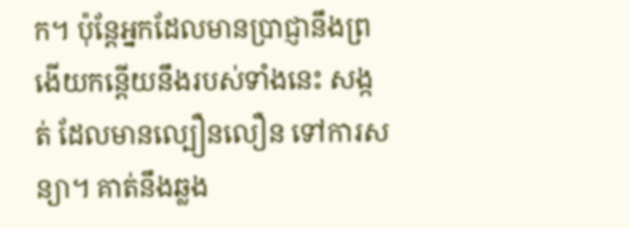ក។ ប៉ុន្តែអ្នកដែលមានប្រាជ្ញានឹងព្រងើយកន្តើយនឹងរបស់ទាំងនេះ សង្កត់ ដែលមានល្បឿនលឿន ទៅការសន្យា។ គាត់នឹងឆ្លង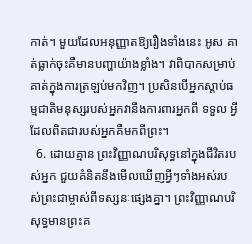កាត់។ មួយដែលអនុញ្ញាតឱ្យរឿងទាំងនេះ អូស គាត់ធ្លាក់ចុះគឺមានបញ្ហាយ៉ាងខ្លាំង។ វាពិបាកសម្រាប់គាត់ក្នុងការត្រឡប់មកវិញ។ ប្រសិនបើអ្នកស្តាប់ធម្មជាតិមនុស្សរបស់អ្នកវានឹងការពារអ្នកពី ទទួល អ្វីដែលពិតជារបស់អ្នកគឺមកពីព្រះ។
  6. ដោយគ្មាន ព្រះវិញ្ញាណបរិសុទ្ធនៅក្នុងជីវិតរបស់អ្នក ជួយគំនិតនឹងមើលឃើញអ្វីៗទាំងអស់របស់ព្រះជាម្ចាស់ពីទស្សនៈផ្សេងគ្នា។ ព្រះវិញ្ញាណបរិសុទ្ធមានព្រះគ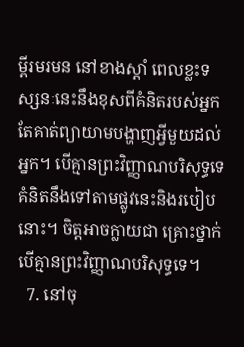ម្ពីរមរមន នៅខាងស្ដាំ ពេលខ្លះទស្សនៈនេះនឹងខុសពីគំនិតរបស់អ្នកតែគាត់ព្យាយាមបង្ហាញអ្វីមួយដល់អ្នក។ បើគ្មានព្រះវិញ្ញាណបរិសុទ្ធទេគំនិតនឹងទៅតាមផ្លូវនេះនិងរបៀបនោះ។ ចិត្តអាចក្លាយជា គ្រោះថ្នាក់ បើគ្មានព្រះវិញ្ញាណបរិសុទ្ធទេ។
  7. នៅចុ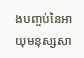ងបញ្ចប់នៃអាយុមនុស្សសា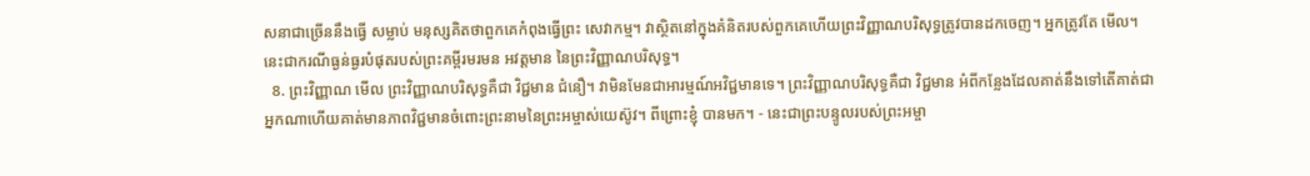សនាជាច្រើននឹងធ្វើ សម្លាប់ មនុស្សគិតថាពួកគេកំពុងធ្វើព្រះ សេវាកម្ម។ វាស្ថិតនៅក្នុងគំនិតរបស់ពួកគេហើយព្រះវិញ្ញាណបរិសុទ្ធត្រូវបានដកចេញ។ អ្នកត្រូវតែ មើល។ នេះជាករណីធ្ងន់ធ្ងរបំផុតរបស់ព្រះគម្ពីរមរមន អវត្តមាន នៃព្រះវិញ្ញាណបរិសុទ្ធ។
  8. ព្រះវិញ្ញាណ មើល ព្រះវិញ្ញាណបរិសុទ្ធគឺជា វិជ្ជមាន ជំនឿ។ វាមិនមែនជាអារម្មណ៍អវិជ្ជមានទេ។ ព្រះវិញ្ញាណបរិសុទ្ធគឺជា វិជ្ជមាន អំពីកន្លែងដែលគាត់នឹងទៅតើគាត់ជាអ្នកណាហើយគាត់មានភាពវិជ្ជមានចំពោះព្រះនាមនៃព្រះអម្ចាស់យេស៊ូវ។ ពីព្រោះខ្ញុំ បានមក។ - នេះជាព្រះបន្ទូលរបស់ព្រះអម្ចា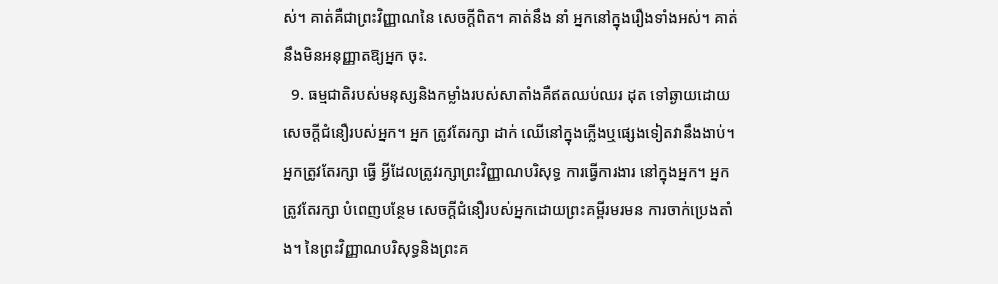ស់។ គាត់គឺជាព្រះវិញ្ញាណនៃ សេចក្តីពិត។ គាត់នឹង នាំ អ្នកនៅក្នុងរឿងទាំងអស់។ គាត់នឹងមិនអនុញ្ញាតឱ្យអ្នក ចុះ.
  9. ធម្មជាតិរបស់មនុស្សនិងកម្លាំងរបស់សាតាំងគឺឥតឈប់ឈរ ដុត ទៅឆ្ងាយដោយសេចក្ដីជំនឿរបស់អ្នក។ អ្នក ត្រូវតែរក្សា ដាក់ ឈើនៅក្នុងភ្លើងឬផ្សេងទៀតវានឹងងាប់។ អ្នកត្រូវតែរក្សា ធ្វើ អ្វីដែលត្រូវរក្សាព្រះវិញ្ញាណបរិសុទ្ធ ការធ្វើការងារ នៅក្នុងអ្នក។ អ្នកត្រូវតែរក្សា បំពេញបន្ថែម សេចក្ដីជំនឿរបស់អ្នកដោយព្រះគម្ពីរមរមន ការចាក់ប្រេងតាំង។ នៃព្រះវិញ្ញាណបរិសុទ្ធនិងព្រះគ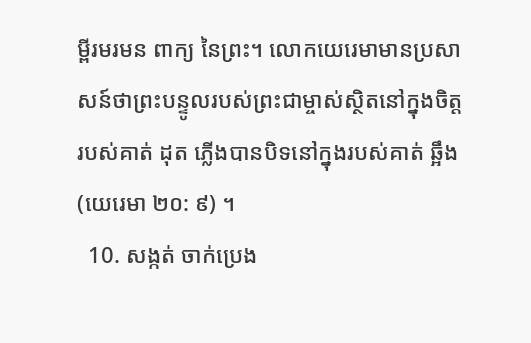ម្ពីរមរមន ពាក្យ នៃព្រះ។ លោកយេរេមាមានប្រសាសន៍ថាព្រះបន្ទូលរបស់ព្រះជាម្ចាស់ស្ថិតនៅក្នុងចិត្តរបស់គាត់ ដុត ភ្លើងបានបិទនៅក្នុងរបស់គាត់ ឆ្អឹង (យេរេមា ២០: ៩) ។
  10. សង្កត់ ចាក់ប្រេង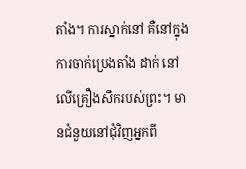តាំង។ ការស្នាក់នៅ គឺនៅក្នុងការចាក់ប្រេងតាំង ដាក់ នៅលើគ្រឿងសឹករបស់ព្រះ។ មានជំនួយនៅជុំវិញអ្នកពី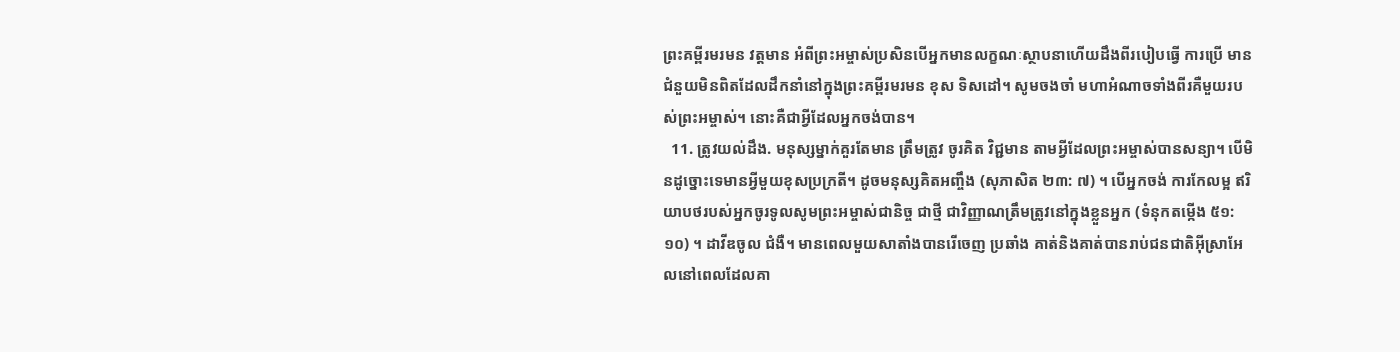ព្រះគម្ពីរមរមន វត្តមាន អំពីព្រះអម្ចាស់ប្រសិនបើអ្នកមានលក្ខណៈស្ថាបនាហើយដឹងពីរបៀបធ្វើ ការប្រើ មានជំនួយមិនពិតដែលដឹកនាំនៅក្នុងព្រះគម្ពីរមរមន ខុស ទិសដៅ។ សូមចងចាំ មហាអំណាចទាំងពីរគឺមួយរបស់ព្រះអម្ចាស់។ នោះគឺជាអ្វីដែលអ្នកចង់បាន។
  11. ត្រូវយល់ដឹង. មនុស្សម្នាក់គួរតែមាន ត្រឹមត្រូវ ចូរគិត វិជ្ជមាន តាមអ្វីដែលព្រះអម្ចាស់បានសន្យា។ បើមិនដូច្នោះទេមានអ្វីមួយខុសប្រក្រតី។ ដូចមនុស្សគិតអញ្ចឹង (សុភាសិត ២៣: ៧) ។ បើអ្នកចង់ ការកែលម្អ ឥរិយាបថរបស់អ្នកចូរទូលសូមព្រះអម្ចាស់ជានិច្ច ជាថ្មី ជាវិញ្ញាណត្រឹមត្រូវនៅក្នុងខ្លួនអ្នក (ទំនុកតម្កើង ៥១: ១០) ។ ដាវីឌចូល ជំងឺ។ មានពេលមួយសាតាំងបានរើចេញ ប្រឆាំង គាត់និងគាត់បានរាប់ជនជាតិអ៊ីស្រាអែលនៅពេលដែលគា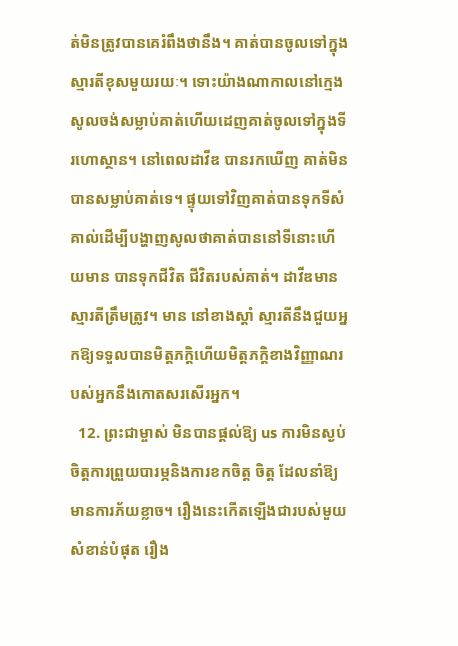ត់មិនត្រូវបានគេរំពឹងថានឹង។ គាត់បានចូលទៅក្នុងស្មារតីខុសមួយរយៈ។ ទោះយ៉ាងណាកាលនៅក្មេងសូលចង់សម្លាប់គាត់ហើយដេញគាត់ចូលទៅក្នុងទីរហោស្ថាន។ នៅពេលដាវីឌ បានរកឃើញ គាត់មិនបានសម្លាប់គាត់ទេ។ ផ្ទុយទៅវិញគាត់បានទុកទីសំគាល់ដើម្បីបង្ហាញសូលថាគាត់បាននៅទីនោះហើយមាន បានទុកជីវិត ជីវិតរបស់គាត់។ ដាវីឌមានស្មារតីត្រឹមត្រូវ។ មាន នៅខាងស្ដាំ ស្មារតីនឹងជួយអ្នកឱ្យទទួលបានមិត្តភក្តិហើយមិត្តភក្តិខាងវិញ្ញាណរបស់អ្នកនឹងកោតសរសើរអ្នក។
  12. ព្រះជាម្ចាស់ មិនបានផ្តល់ឱ្យ us ការមិនស្ងប់ចិត្តការព្រួយបារម្ភនិងការខកចិត្ត ចិត្ត ដែលនាំឱ្យមានការភ័យខ្លាច។ រឿងនេះកើតឡើងជារបស់មួយ សំខាន់បំផុត រឿង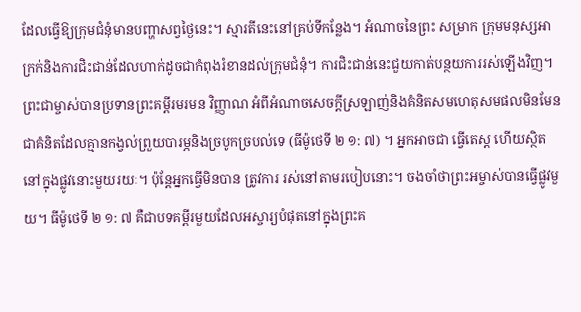ដែលធ្វើឱ្យក្រុមជំនុំមានបញ្ហាសព្វថ្ងៃនេះ។ ស្មារតីនេះនៅគ្រប់ទីកន្លែង។ អំណាចនៃព្រះ សម្រាក ក្រុមមនុស្សអាក្រក់និងការជិះជាន់ដែលហាក់ដូចជាកំពុងរំខានដល់ក្រុមជំនុំ។ ការជិះជាន់នេះជួយកាត់បន្ថយការរស់ឡើងវិញ។ ព្រះជាម្ចាស់បានប្រទានព្រះគម្ពីរមរមន វិញ្ញាណ អំពីអំណាចសេចក្ដីស្រឡាញ់និងគំនិតសមហេតុសមផលមិនមែនជាគំនិតដែលគ្មានកង្វល់ព្រួយបារម្ភនិងច្របូកច្របល់ទេ (ធីម៉ូថេទី ២ ១: ៧) ។ អ្នកអាចជា ធ្វើតេស្ត ហើយស្ថិតនៅក្នុងផ្លូវនោះមួយរយៈ។ ប៉ុន្តែអ្នកធ្វើមិនបាន ត្រូវការ រស់នៅតាមរបៀបនោះ។ ចងចាំថាព្រះអម្ចាស់បានធ្វើផ្លូវមួយ។ ធីម៉ូថេទី ២ ១: ៧ គឺជាបទគម្ពីរមួយដែលអស្ចារ្យបំផុតនៅក្នុងព្រះគ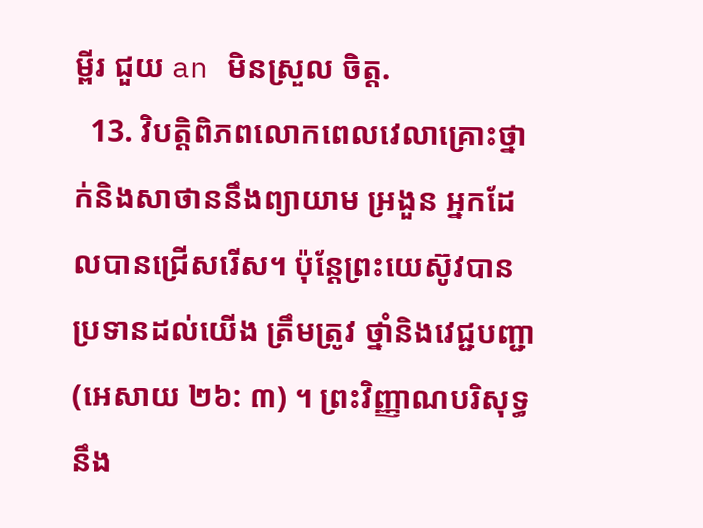ម្ពីរ ជួយ an មិនស្រួល ចិត្ត.
  13. វិបត្តិពិភពលោកពេលវេលាគ្រោះថ្នាក់និងសាថាននឹងព្យាយាម អ្រងួន អ្នកដែលបានជ្រើសរើស។ ប៉ុន្តែព្រះយេស៊ូវបានប្រទានដល់យើង ត្រឹមត្រូវ ថ្នាំនិងវេជ្ជបញ្ជា (អេសាយ ២៦: ៣) ។ ព្រះវិញ្ញាណបរិសុទ្ធនឹង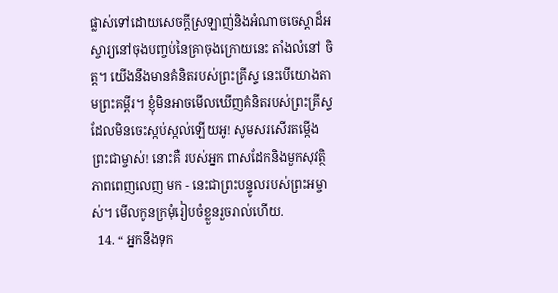ផ្លាស់ទៅដោយសេចក្តីស្រឡាញ់និងអំណាចចេស្តាដ៏អស្ចារ្យនៅចុងបញ្ចប់នៃគ្រាចុងក្រោយនេះ តាំងលំនៅ ចិត្ត។ យើងនឹងមានគំនិតរបស់ព្រះគ្រីស្ទ នេះបើយោងតាមព្រះគម្ពីរ។ ខ្ញុំមិនអាចមើលឃើញគំនិតរបស់ព្រះគ្រីស្ទដែលមិនចេះស្កប់ស្កល់ឡើយអូ! សូមសរសើរតម្កើងព្រះជាម្ចាស់! នោះគឺ របស់អ្នក ពាសដែកនិងមួកសុវត្ថិភាពពេញលេញ មក - នេះជាព្រះបន្ទូលរបស់ព្រះអម្ចាស់។ មើលកូនក្រមុំរៀបចំខ្លួនរួចរាល់ហើយ.
  14. “ អ្នកនឹងទុក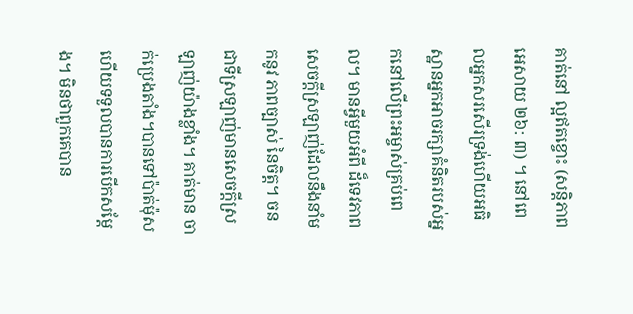គាត់នៅ ល្អឥតខ្ចោះ (សន្តិភាពអេសាយ ២៦: ៣) ។ នៅពេលអ្នកសរសើរទ្រង់ហើយអធិស្ឋានអ្នកអាចរក្សាគំនិតរបស់អ្នកនៅលើព្រះអម្ចាស់គ្រប់ពេល។ មានអ្វីមួយអំពី ដ៏ទេវភាព សេចក្តីស្រឡាញ់ដែលនឹងនាំមកនូវ ភាពច្បាស់ នៃចិត្ត។ ចនជាទីស្រឡាញ់មានសេចក្ដីស្រឡាញ់យ៉ាងខ្លាំង។ គាត់មាន ចាក់ប្រេងតាំង។បានទៅប៉ាត់ម៉ុសហើយទទួលបានការបើកសម្តែង។ មិនថាពួកគេបាន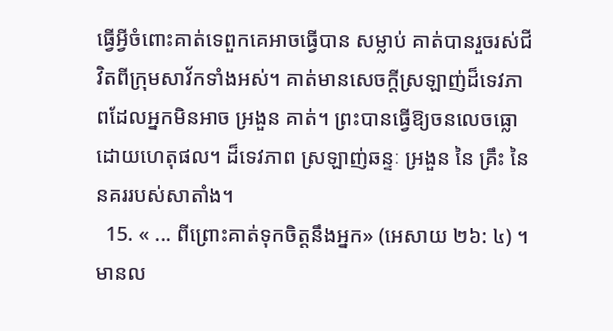ធ្វើអ្វីចំពោះគាត់ទេពួកគេអាចធ្វើបាន សម្លាប់ គាត់បានរួចរស់ជីវិតពីក្រុមសាវ័កទាំងអស់។ គាត់មានសេចក្តីស្រឡាញ់ដ៏ទេវភាពដែលអ្នកមិនអាច អ្រងួន គាត់។ ព្រះបានធ្វើឱ្យចនលេចធ្លោដោយហេតុផល។ ដ៏ទេវភាព ស្រឡាញ់ឆន្ទៈ អ្រងួន នៃ គ្រឹះ នៃនគររបស់សាតាំង។
  15. « ... ពីព្រោះគាត់ទុកចិត្ដនឹងអ្នក» (អេសាយ ២៦: ៤) ។ មានល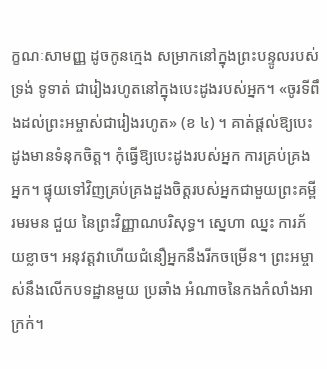ក្ខណៈសាមញ្ញ ដូចកូនក្មេង សម្រាកនៅក្នុងព្រះបន្ទូលរបស់ទ្រង់ ទូទាត់ ជារៀងរហូតនៅក្នុងបេះដូងរបស់អ្នក។ «ចូរទីពឹងដល់ព្រះអម្ចាស់ជារៀងរហូត» (ខ ៤) ។ គាត់ផ្តល់ឱ្យបេះដូងមានទំនុកចិត្ត។ កុំធ្វើឱ្យបេះដូងរបស់អ្នក ការគ្រប់គ្រង អ្នក។ ផ្ទុយទៅវិញគ្រប់គ្រងដួងចិត្តរបស់អ្នកជាមួយព្រះគម្ពីរមរមន ជួយ នៃព្រះវិញ្ញាណបរិសុទ្ធ។ ស្នេហា ឈ្នះ ការភ័យខ្លាច។ អនុវត្តវាហើយជំនឿអ្នកនឹងរីកចម្រើន។ ព្រះអម្ចាស់នឹងលើកបទដ្ឋានមួយ ប្រឆាំង អំណាចនៃកងកំលាំងអាក្រក់។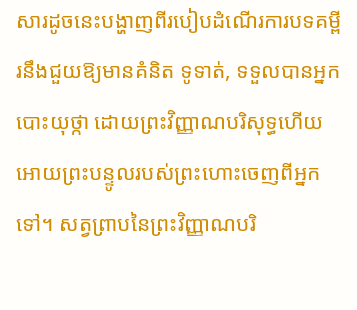សារដូចនេះបង្ហាញពីរបៀបដំណើរការបទគម្ពីរនឹងជួយឱ្យមានគំនិត ទូទាត់, ទទួលបានអ្នក បោះយុថ្កា ដោយព្រះវិញ្ញាណបរិសុទ្ធហើយអោយព្រះបន្ទូលរបស់ព្រះហោះចេញពីអ្នកទៅ។ សត្វព្រាបនៃព្រះវិញ្ញាណបរិ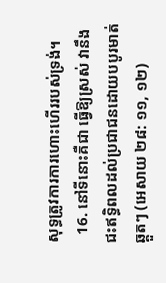សុទ្ធត្រូវការការហោះហើររបស់ទ្រង់។
  16. នៅទីនោះគឺជា ធ្វើឱ្យស្រស់ វានឹងជះឥទ្ធិពលដល់ប្រជាជនដោយបបូរមាត់ឆ្គួតៗ (អេសាយ ២៨: ១១, ១២)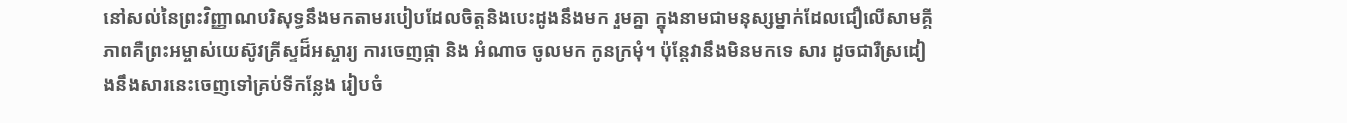នៅសល់នៃព្រះវិញ្ញាណបរិសុទ្ធនឹងមកតាមរបៀបដែលចិត្តនិងបេះដូងនឹងមក រួមគ្នា ក្នុងនាមជាមនុស្សម្នាក់ដែលជឿលើសាមគ្គីភាពគឺព្រះអម្ចាស់យេស៊ូវគ្រីស្ទដ៏អស្ចារ្យ ការចេញផ្កា និង អំណាច ចូលមក កូនក្រមុំ។ ប៉ុន្តែវានឹងមិនមកទេ សារ ដូចជារឺស្រដៀងនឹងសារនេះចេញទៅគ្រប់ទីកន្លែង រៀបចំ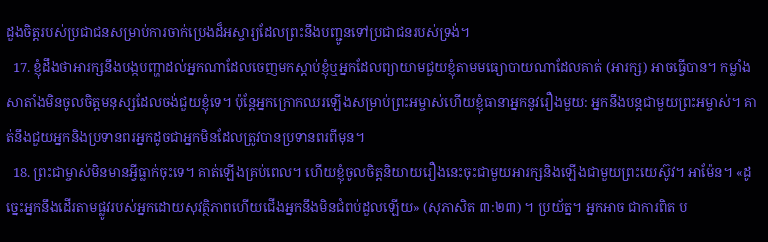ដួងចិត្តរបស់ប្រជាជនសម្រាប់ការចាក់ប្រេងដ៏អស្ចារ្យដែលព្រះនឹងបញ្ជូនទៅប្រជាជនរបស់ទ្រង់។
  17. ខ្ញុំដឹងថាអារក្សនឹងបង្កបញ្ហាដល់អ្នកណាដែលចេញមកស្តាប់ខ្ញុំឬអ្នកដែលព្យាយាមជួយខ្ញុំតាមមធ្យោបាយណាដែលគាត់ (អារក្ស) អាចធ្វើបាន។ កម្លាំងសាតាំងមិនចូលចិត្តមនុស្សដែលចង់ជួយខ្ញុំទេ។ ប៉ុន្តែអ្នកក្រោកឈរឡើងសម្រាប់ព្រះអម្ចាស់ហើយខ្ញុំធានាអ្នកនូវរឿងមួយ: អ្នកនឹងបន្តជាមួយព្រះអម្ចាស់។ គាត់នឹងជួយអ្នកនិងប្រទានពរអ្នកដូចជាអ្នកមិនដែលត្រូវបានប្រទានពរពីមុន។
  18. ព្រះជាម្ចាស់មិនមានអ្វីធ្លាក់ចុះទេ។ គាត់ឡើងគ្រប់ពេល។ ហើយខ្ញុំចូលចិត្តនិយាយរឿងនេះចុះជាមួយអារក្សនិងឡើងជាមួយព្រះយេស៊ូវ។ អាម៉ែន។ «ដូច្នេះអ្នកនឹងដើរតាមផ្លូវរបស់អ្នកដោយសុវត្ថិភាពហើយជើងអ្នកនឹងមិនជំពប់ដួលឡើយ» (សុភាសិត ៣:២៣) ។ ប្រយ័ត្ន។ អ្នកអាច ជាការពិត ប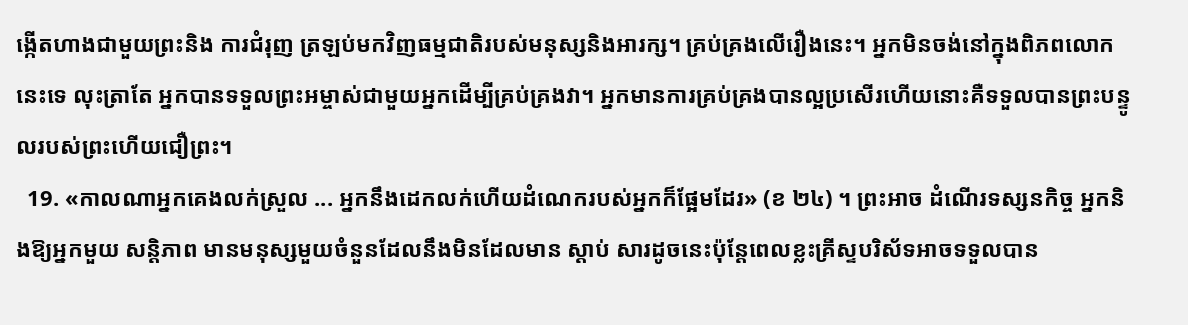ង្កើតហាងជាមួយព្រះនិង ការជំរុញ ត្រឡប់មកវិញធម្មជាតិរបស់មនុស្សនិងអារក្ស។ គ្រប់គ្រងលើរឿងនេះ។ អ្នកមិនចង់នៅក្នុងពិភពលោកនេះទេ លុះត្រាតែ អ្នកបានទទួលព្រះអម្ចាស់ជាមួយអ្នកដើម្បីគ្រប់គ្រងវា។ អ្នកមានការគ្រប់គ្រងបានល្អប្រសើរហើយនោះគឺទទួលបានព្រះបន្ទូលរបស់ព្រះហើយជឿព្រះ។
  19. «កាលណាអ្នកគេងលក់ស្រួល ... អ្នកនឹងដេកលក់ហើយដំណេករបស់អ្នកក៏ផ្អែមដែរ» (ខ ២៤) ។ ព្រះអាច ដំណើរទស្សនកិច្ច អ្នកនិងឱ្យអ្នកមួយ សន្តិភាព មានមនុស្សមួយចំនួនដែលនឹងមិនដែលមាន ស្ដាប់ សារដូចនេះប៉ុន្តែពេលខ្លះគ្រីស្ទបរិស័ទអាចទទួលបាន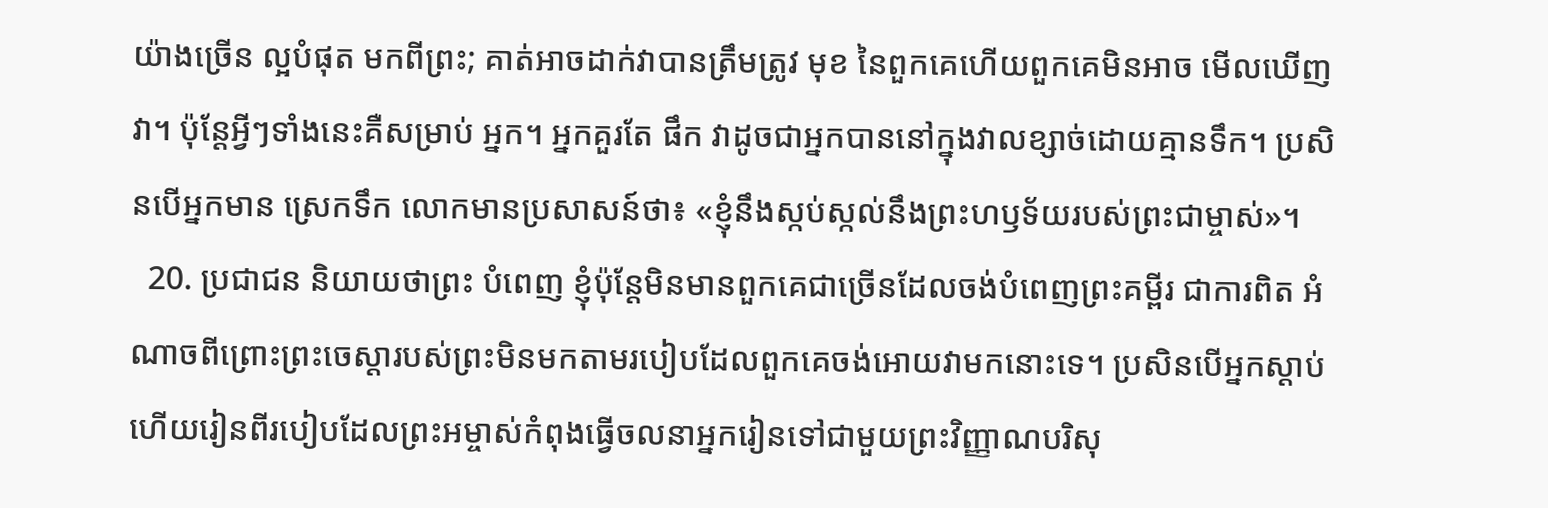យ៉ាងច្រើន ល្អបំផុត មកពីព្រះ; គាត់អាចដាក់វាបានត្រឹមត្រូវ មុខ នៃពួកគេហើយពួកគេមិនអាច មើលឃើញ វា។ ប៉ុន្ដែអ្វីៗទាំងនេះគឺសម្រាប់ អ្នក។ អ្នកគួរតែ ផឹក វាដូចជាអ្នកបាននៅក្នុងវាលខ្សាច់ដោយគ្មានទឹក។ ប្រសិនបើអ្នកមាន ស្រេកទឹក លោកមានប្រសាសន៍ថា៖ «ខ្ញុំនឹងស្កប់ស្កល់នឹងព្រះហឫទ័យរបស់ព្រះជាម្ចាស់»។
  20. ប្រជាជន និយាយថាព្រះ បំពេញ ខ្ញុំប៉ុន្តែមិនមានពួកគេជាច្រើនដែលចង់បំពេញព្រះគម្ពីរ ជាការពិត អំណាចពីព្រោះព្រះចេស្ដារបស់ព្រះមិនមកតាមរបៀបដែលពួកគេចង់អោយវាមកនោះទេ។ ប្រសិនបើអ្នកស្តាប់ហើយរៀនពីរបៀបដែលព្រះអម្ចាស់កំពុងធ្វើចលនាអ្នករៀនទៅជាមួយព្រះវិញ្ញាណបរិសុ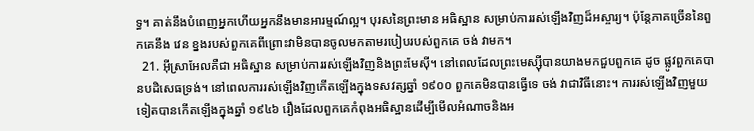ទ្ធ។ គាត់នឹងបំពេញអ្នកហើយអ្នកនឹងមានអារម្មណ៍ល្អ។ បុរសនៃព្រះមាន អធិស្ឋាន សម្រាប់ការរស់ឡើងវិញដ៏អស្ចារ្យ។ ប៉ុន្តែភាគច្រើននៃពួកគេនឹង វេន ខ្នងរបស់ពួកគេពីព្រោះវាមិនបានចូលមកតាមរបៀបរបស់ពួកគេ ចង់ វាមក។
  21. អ៊ីស្រាអែលគឺជា អធិស្ឋាន សម្រាប់ការរស់ឡើងវិញនិងព្រះមែស៊ី។ នៅពេលដែលព្រះមេស្ស៊ីបានយាងមកជួបពួកគេ ដូច ផ្លូវពួកគេបានបដិសេធទ្រង់។ នៅពេលការរស់ឡើងវិញកើតឡើងក្នុងទសវត្សឆ្នាំ ១៩០០ ពួកគេមិនបានធ្វើទេ ចង់ វាជាវិធីនោះ។ ការរស់ឡើងវិញមួយទៀតបានកើតឡើងក្នុងឆ្នាំ ១៩៤៦ រឿងដែលពួកគេកំពុងអធិស្ឋានដើម្បីមើលអំណាចនិងអ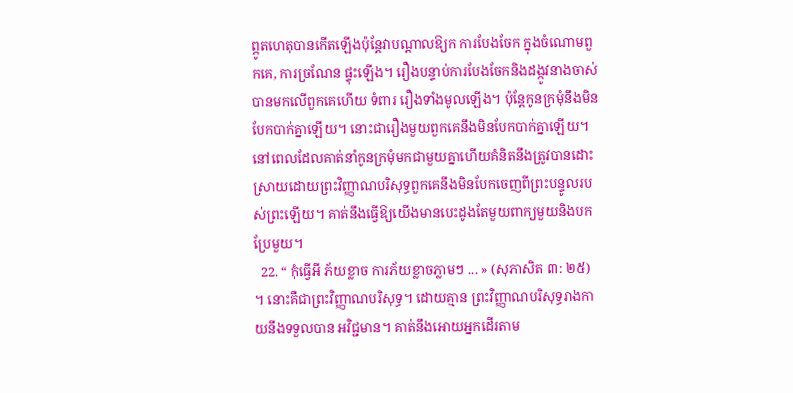ព្ភូតហេតុបានកើតឡើងប៉ុន្តែវាបណ្តាលឱ្យក ការបែងចែក ក្នុងចំណោមពួកគេ, ការច្រណែន ផ្ទុះឡើង។ រឿងបន្ទាប់ការបែងចែកនិងដង្កូវនាងចាស់បានមកលើពួកគេហើយ ទំពារ រឿងទាំងមូលឡើង។ ប៉ុន្តែកូនក្រមុំនឹងមិនបែកបាក់គ្នាឡើយ។ នោះជារឿងមួយពួកគេនឹងមិនបែកបាក់គ្នាឡើយ។ នៅពេលដែលគាត់នាំកូនក្រមុំមកជាមួយគ្នាហើយគំនិតនឹងត្រូវបានដោះស្រាយដោយព្រះវិញ្ញាណបរិសុទ្ធពួកគេនឹងមិនបែកចេញពីព្រះបន្ទូលរបស់ព្រះឡើយ។ គាត់នឹងធ្វើឱ្យយើងមានបេះដូងតែមួយពាក្យមួយនិងបកប្រែមួយ។
  22. “ កុំធ្វើអី ភ័យខ្លាច ការភ័យខ្លាចភ្លាមៗ ... » (សុភាសិត ៣: ២៥) ។ នោះគឺជាព្រះវិញ្ញាណបរិសុទ្ធ។ ដោយគ្មាន ព្រះវិញ្ញាណបរិសុទ្ធរាងកាយនឹងទទួលបាន អវិជ្ជមាន។ គាត់នឹងអោយអ្នកដើរតាម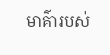មាគ៌ារបស់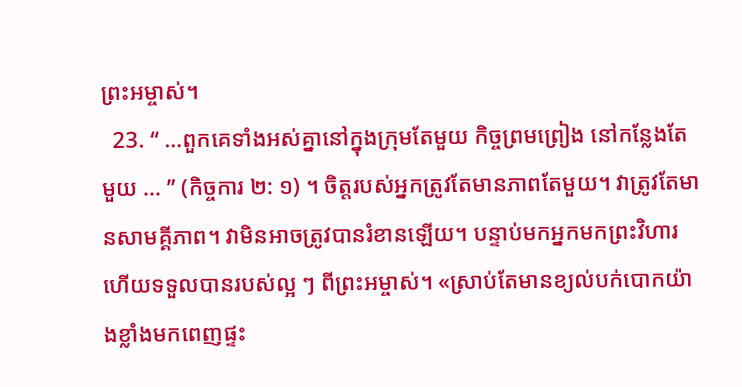ព្រះអម្ចាស់។
  23. “ …ពួកគេទាំងអស់គ្នានៅក្នុងក្រុមតែមួយ កិច្ចព្រមព្រៀង នៅកន្លែងតែមួយ ... ” (កិច្ចការ ២: ១) ។ ចិត្តរបស់អ្នកត្រូវតែមានភាពតែមួយ។ វាត្រូវតែមានសាមគ្គីភាព។ វាមិនអាចត្រូវបានរំខានឡើយ។ បន្ទាប់មកអ្នកមកព្រះវិហារហើយទទួលបានរបស់ល្អ ៗ ពីព្រះអម្ចាស់។ «ស្រាប់តែមានខ្យល់បក់បោកយ៉ាងខ្លាំងមកពេញផ្ទះ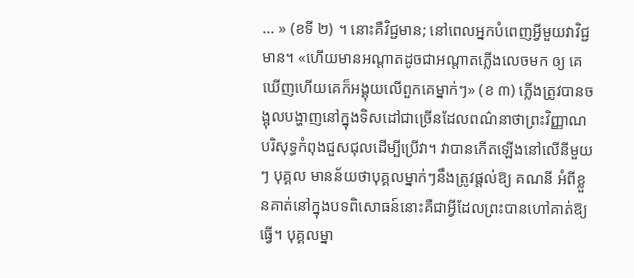... » (ខទី ២) ។ នោះគឺវិជ្ជមាន; នៅពេលអ្នកបំពេញអ្វីមួយវាវិជ្ជមាន។ «ហើយមានអណ្តាតដូចជាអណ្តាតភ្លើងលេចមក ឲ្យ គេឃើញហើយគេក៏អង្គុយលើពួកគេម្នាក់ៗ» (ខ ៣) ភ្លើងត្រូវបានចង្អុលបង្ហាញនៅក្នុងទិសដៅជាច្រើនដែលពណ៌នាថាព្រះវិញ្ញាណបរិសុទ្ធកំពុងជួសជុលដើម្បីប្រើវា។ វាបានកើតឡើងនៅលើនីមួយៗ បុគ្គល មានន័យថាបុគ្គលម្នាក់ៗនឹងត្រូវផ្តល់ឱ្យ គណនី អំពីខ្លួនគាត់នៅក្នុងបទពិសោធន៍នោះគឺជាអ្វីដែលព្រះបានហៅគាត់ឱ្យធ្វើ។ បុគ្គលម្នា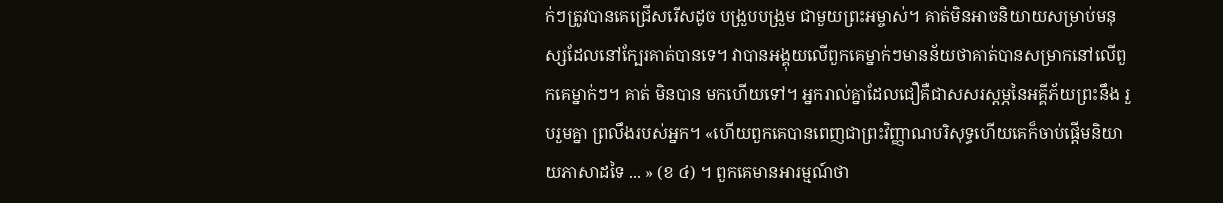ក់ៗត្រូវបានគេជ្រើសរើសដូច បង្រួបបង្រួម ជាមួយព្រះអម្ចាស់។ គាត់មិនអាចនិយាយសម្រាប់មនុស្សដែលនៅក្បែរគាត់បានទេ។ វាបានអង្គុយលើពួកគេម្នាក់ៗមានន័យថាគាត់បានសម្រាកនៅលើពួកគេម្នាក់ៗ។ គាត់ មិនបាន មកហើយទៅ។ អ្នករាល់គ្នាដែលជឿគឺជាសសរស្តម្ភនៃអគ្គីភ័យព្រះនឹង រួបរួមគ្នា ព្រលឹងរបស់អ្នក។ «ហើយពួកគេបានពេញជាព្រះវិញ្ញាណបរិសុទ្ធហើយគេក៏ចាប់ផ្តើមនិយាយភាសាដទៃ ... » (ខ ៤) ។ ពួកគេមានអារម្មណ៍ថា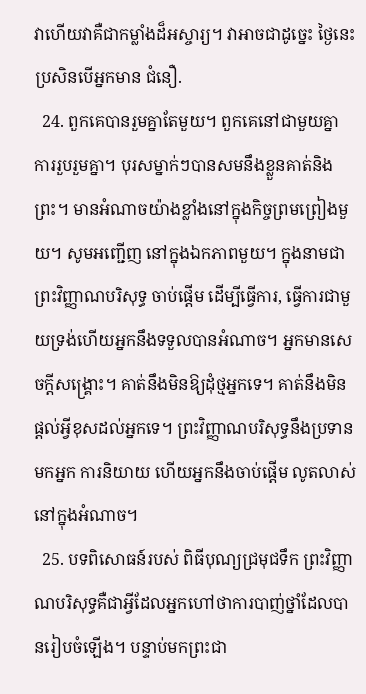វាហើយវាគឺជាកម្លាំងដ៏អស្ចារ្យ។ វាអាចជាដូច្នេះ ថ្ងៃនេះ ប្រសិនបើអ្នកមាន ជំនឿ.
  24. ពួកគេបានរួមគ្នាតែមួយ។ ពួកគេនៅជាមួយគ្នា ការរួបរួមគ្នា។ បុរសម្នាក់ៗបានសមនឹងខ្លួនគាត់និងព្រះ។ មានអំណាចយ៉ាងខ្លាំងនៅក្នុងកិច្ចព្រមព្រៀងមួយ។ សូមអញ្ជើញ នៅក្នុងឯកភាពមួយ។ ក្នុងនាមជាព្រះវិញ្ញាណបរិសុទ្ធ ចាប់ផ្តើម ដើម្បីធ្វើការ, ធ្វើការជាមួយទ្រង់ហើយអ្នកនឹងទទួលបានអំណាច។ អ្នកមានសេចក្ដីសង្គ្រោះ។ គាត់នឹងមិនឱ្យដុំថ្មអ្នកទេ។ គាត់នឹងមិនផ្តល់អ្វីខុសដល់អ្នកទេ។ ព្រះវិញ្ញាណបរិសុទ្ធនឹងប្រទានមកអ្នក ការនិយាយ ហើយអ្នកនឹងចាប់ផ្តើម លូតលាស់ នៅក្នុងអំណាច។
  25. បទពិសោធន៍របស់ ពិធីបុណ្យជ្រមុជទឹក ព្រះវិញ្ញាណបរិសុទ្ធគឺជាអ្វីដែលអ្នកហៅថាការបាញ់ថ្នាំដែលបានរៀបចំឡើង។ បន្ទាប់មកព្រះជា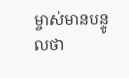ម្ចាស់មានបន្ទូលថា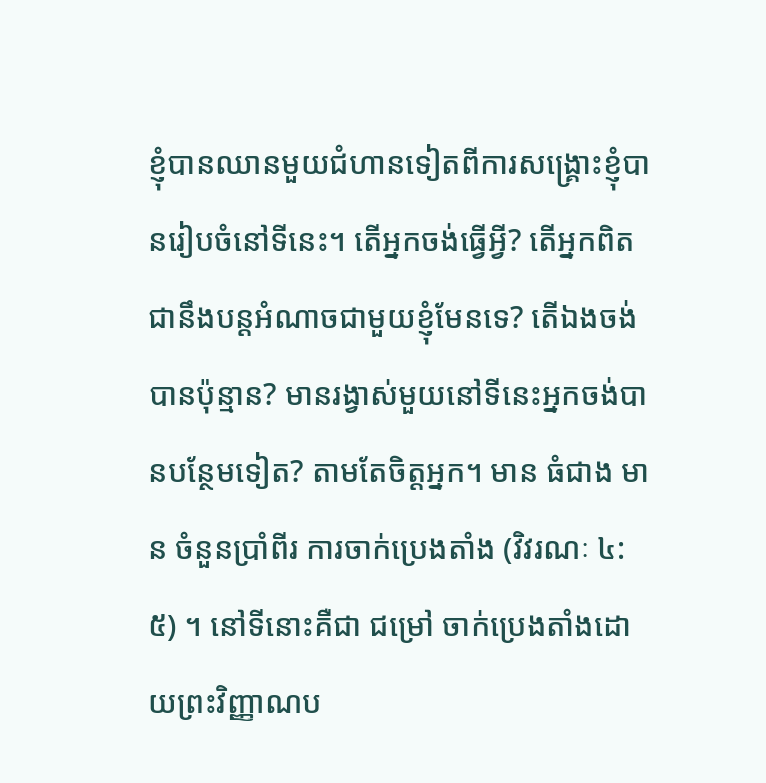ខ្ញុំបានឈានមួយជំហានទៀតពីការសង្គ្រោះខ្ញុំបានរៀបចំនៅទីនេះ។ តើអ្នកចង់ធ្វើអ្វី? តើអ្នកពិតជានឹងបន្តអំណាចជាមួយខ្ញុំមែនទេ? តើឯងចង់បានប៉ុន្មាន? មានរង្វាស់មួយនៅទីនេះអ្នកចង់បានបន្ថែមទៀត? តាមតែចិត្តអ្នក។ មាន ធំជាង មាន ចំនួនប្រាំពីរ ការចាក់ប្រេងតាំង (វិវរណៈ ៤: ៥) ។ នៅទីនោះគឺជា ជម្រៅ ចាក់ប្រេងតាំងដោយព្រះវិញ្ញាណប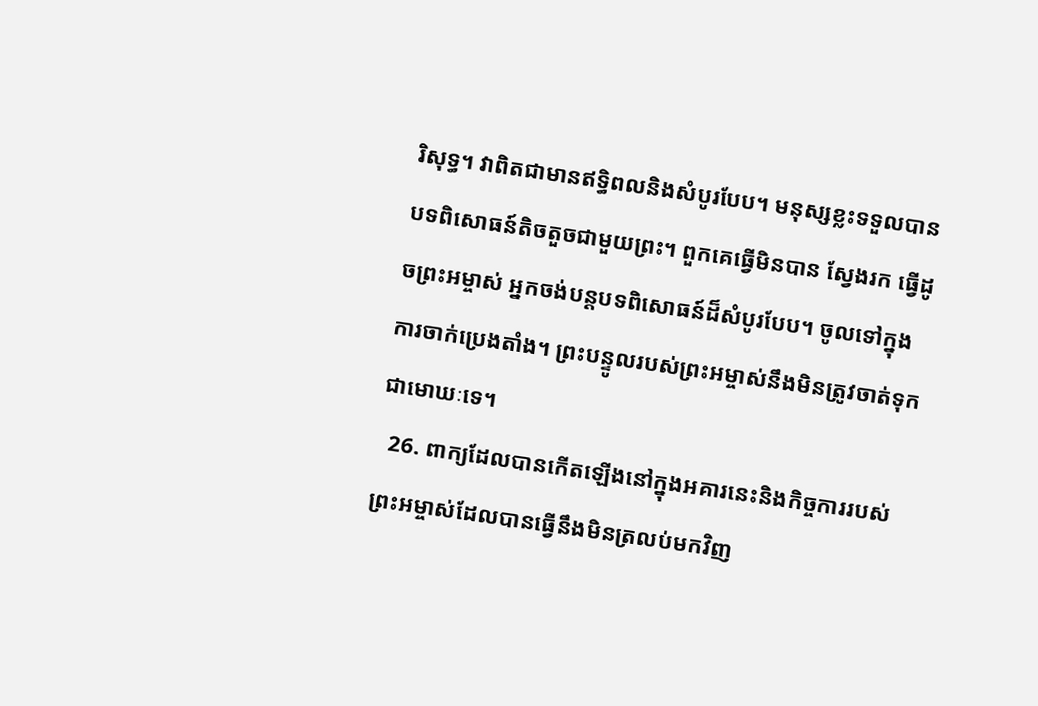រិសុទ្ធ។ វាពិតជាមានឥទ្ធិពលនិងសំបូរបែប។ មនុស្សខ្លះទទួលបានបទពិសោធន៍តិចតួចជាមួយព្រះ។ ពួកគេធ្វើមិនបាន ស្វែងរក ធ្វើដូចព្រះអម្ចាស់ អ្នកចង់បន្តបទពិសោធន៍ដ៏សំបូរបែប។ ចូលទៅក្នុងការចាក់ប្រេងតាំង។ ព្រះបន្ទូលរបស់ព្រះអម្ចាស់នឹងមិនត្រូវចាត់ទុកជាមោឃៈទេ។
  26. ពាក្យដែលបានកើតឡើងនៅក្នុងអគារនេះនិងកិច្ចការរបស់ព្រះអម្ចាស់ដែលបានធ្វើនឹងមិនត្រលប់មកវិញ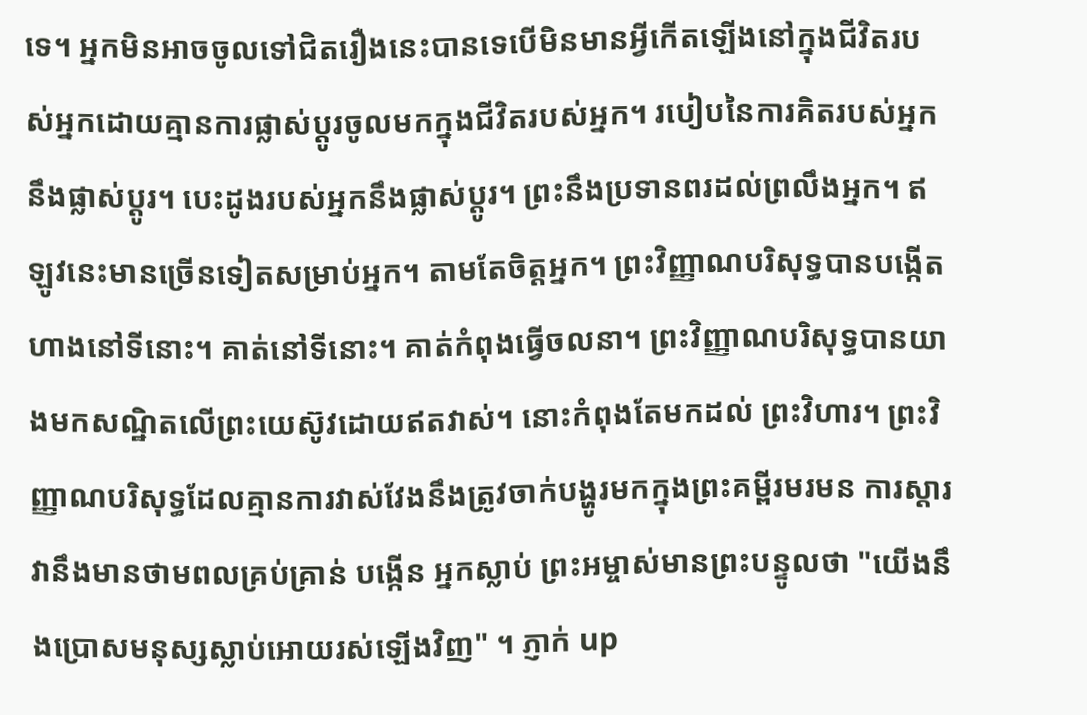ទេ។ អ្នកមិនអាចចូលទៅជិតរឿងនេះបានទេបើមិនមានអ្វីកើតឡើងនៅក្នុងជីវិតរបស់អ្នកដោយគ្មានការផ្លាស់ប្តូរចូលមកក្នុងជីវិតរបស់អ្នក។ របៀបនៃការគិតរបស់អ្នកនឹងផ្លាស់ប្តូរ។ បេះដូងរបស់អ្នកនឹងផ្លាស់ប្តូរ។ ព្រះនឹងប្រទានពរដល់ព្រលឹងអ្នក។ ឥឡូវនេះមានច្រើនទៀតសម្រាប់អ្នក។ តាមតែចិត្តអ្នក។ ព្រះវិញ្ញាណបរិសុទ្ធបានបង្កើតហាងនៅទីនោះ។ គាត់នៅទីនោះ។ គាត់កំពុងធ្វើចលនា។ ព្រះវិញ្ញាណបរិសុទ្ធបានយាងមកសណ្ឋិតលើព្រះយេស៊ូវដោយឥតវាស់។ នោះកំពុងតែមកដល់ ព្រះវិហារ។ ព្រះវិញ្ញាណបរិសុទ្ធដែលគ្មានការវាស់វែងនឹងត្រូវចាក់បង្ហូរមកក្នុងព្រះគម្ពីរមរមន ការស្តារ វានឹងមានថាមពលគ្រប់គ្រាន់ បង្កើន អ្នកស្លាប់ ព្រះអម្ចាស់មានព្រះបន្ទូលថា "យើងនឹងប្រោសមនុស្សស្លាប់អោយរស់ឡើងវិញ" ។ ភ្ញាក់ up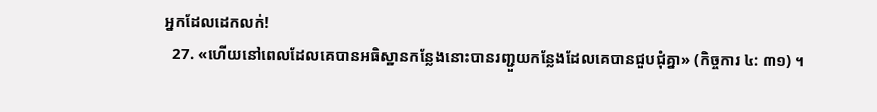អ្នកដែលដេកលក់!
  27. «ហើយនៅពេលដែលគេបានអធិស្ឋានកន្លែងនោះបានរញ្ជួយកន្លែងដែលគេបានជួបជុំគ្នា» (កិច្ចការ ៤: ៣១) ។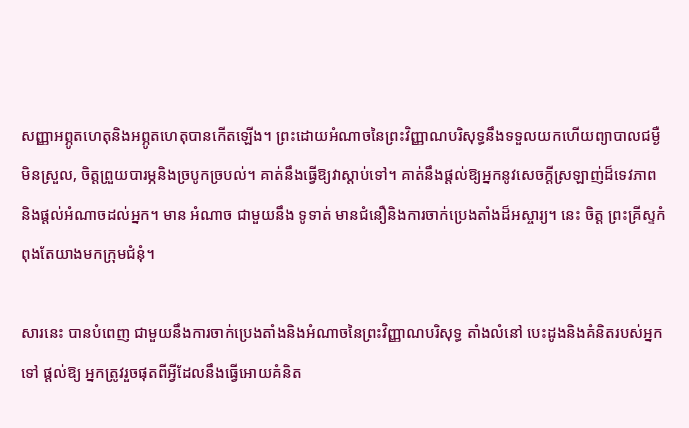សញ្ញាអព្ភូតហេតុនិងអព្ភូតហេតុបានកើតឡើង។ ព្រះដោយអំណាចនៃព្រះវិញ្ញាណបរិសុទ្ធនឹងទទួលយកហើយព្យាបាលជម្ងឺ មិនស្រួល, ចិត្តព្រួយបារម្ភនិងច្របូកច្របល់។ គាត់នឹងធ្វើឱ្យវាស្តាប់ទៅ។ គាត់នឹងផ្តល់ឱ្យអ្នកនូវសេចក្តីស្រឡាញ់ដ៏ទេវភាពនិងផ្តល់អំណាចដល់អ្នក។ មាន អំណាច ជាមួយនឹង ទូទាត់ មានជំនឿនិងការចាក់ប្រេងតាំងដ៏អស្ចារ្យ។ នេះ ចិត្ត ព្រះគ្រីស្ទកំពុងតែយាងមកក្រុមជំនុំ។

សារនេះ បានបំពេញ ជាមួយនឹងការចាក់ប្រេងតាំងនិងអំណាចនៃព្រះវិញ្ញាណបរិសុទ្ធ តាំងលំនៅ បេះដូងនិងគំនិតរបស់អ្នកទៅ ផ្តល់ឱ្យ អ្នកត្រូវរួចផុតពីអ្វីដែលនឹងធ្វើអោយគំនិត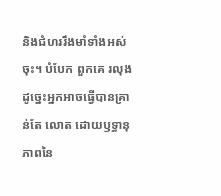និងជំហររឹងមាំទាំងអស់ចុះ។ បំបែក ពួកគេ រលុង ដូច្នេះអ្នកអាចធ្វើបានគ្រាន់តែ លោត ដោយឫទ្ធានុភាពនៃ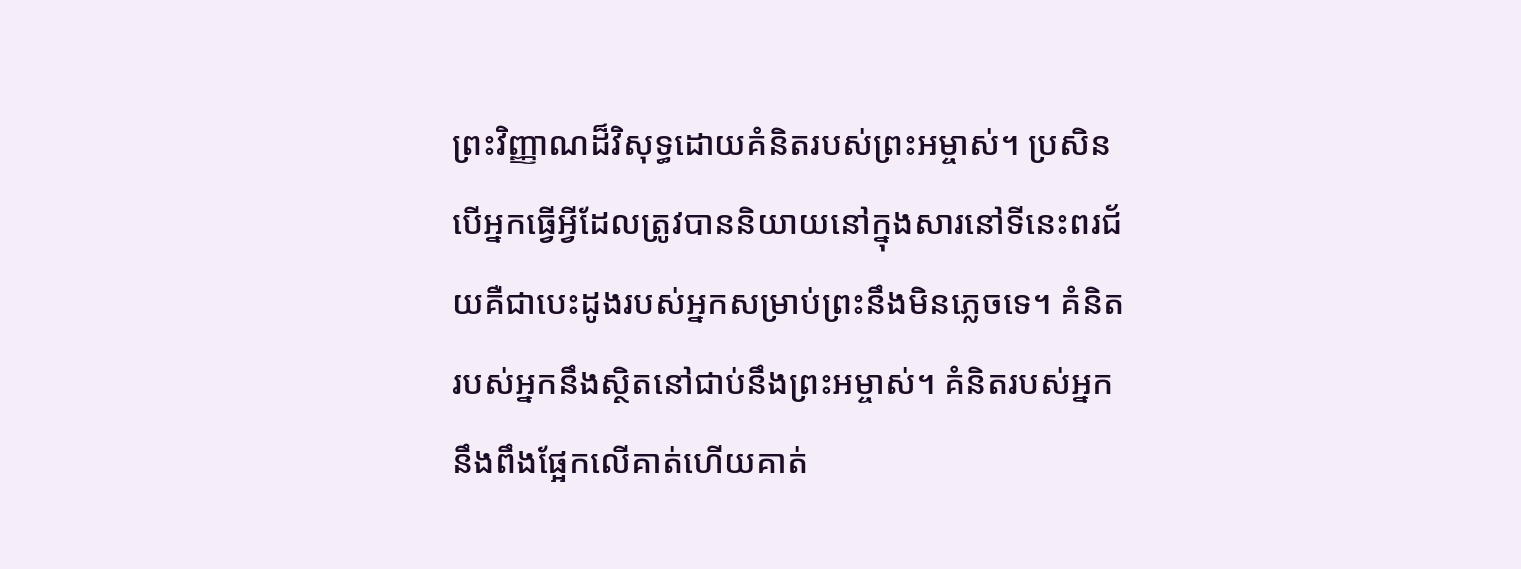ព្រះវិញ្ញាណដ៏វិសុទ្ធដោយគំនិតរបស់ព្រះអម្ចាស់។ ប្រសិនបើអ្នកធ្វើអ្វីដែលត្រូវបាននិយាយនៅក្នុងសារនៅទីនេះពរជ័យគឺជាបេះដូងរបស់អ្នកសម្រាប់ព្រះនឹងមិនភ្លេចទេ។ គំនិតរបស់អ្នកនឹងស្ថិតនៅជាប់នឹងព្រះអម្ចាស់។ គំនិតរបស់អ្នកនឹងពឹងផ្អែកលើគាត់ហើយគាត់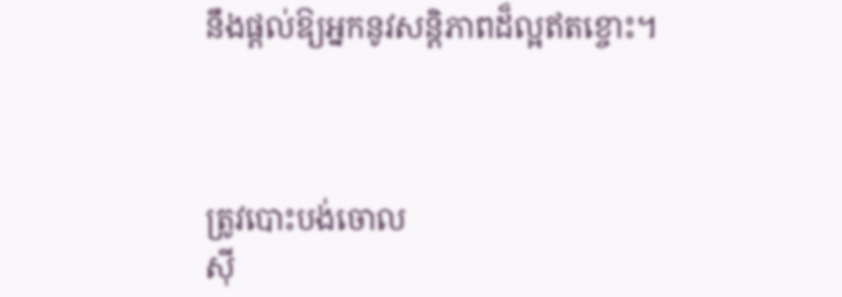នឹងផ្តល់ឱ្យអ្នកនូវសន្តិភាពដ៏ល្អឥតខ្ចោះ។



ត្រូវបោះបង់ចោល
ស៊ី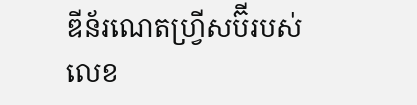ឌីន័រណេតហ្វ្រីសប៊ីរបស់លេខ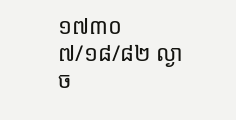១៧៣០
៧/១៨/៨២ ល្ងាច